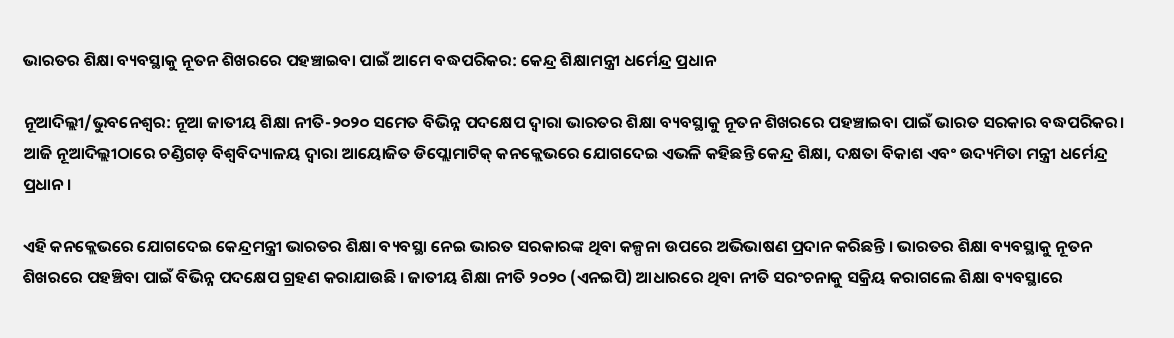ଭାରତର ଶିକ୍ଷା ବ୍ୟବସ୍ଥାକୁ ନୂତନ ଶିଖରରେ ପହଞ୍ଚାଇବା ପାଇଁ ଆମେ ବଦ୍ଧପରିକର: କେନ୍ଦ୍ର ଶିକ୍ଷାମନ୍ତ୍ରୀ ଧର୍ମେନ୍ଦ୍ର ପ୍ରଧାନ

ନୂଆଦିଲ୍ଲୀ/ଭୁବନେଶ୍ୱର: ନୂଆ ଜାତୀୟ ଶିକ୍ଷା ନୀତି-୨୦୨୦ ସମେତ ବିଭିନ୍ନ ପଦକ୍ଷେପ ଦ୍ୱାରା ଭାରତର ଶିକ୍ଷା ବ୍ୟବସ୍ଥାକୁ ନୂତନ ଶିଖରରେ ପହଞ୍ଚାଇବା ପାଇଁ ଭାରତ ସରକାର ବଦ୍ଧପରିକର। ଆଜି ନୂଆଦିଲ୍ଲୀଠାରେ ଚଣ୍ଡିଗଡ଼ ବିଶ୍ୱବିଦ୍ୟାଳୟ ଦ୍ୱାରା ଆୟୋଜିତ ଡିପ୍ଲୋମାଟିକ୍ କନକ୍ଲେଭରେ ଯୋଗଦେଇ ଏଭଳି କହିଛନ୍ତି କେନ୍ଦ୍ର ଶିକ୍ଷା, ଦକ୍ଷତା ବିକାଶ ଏବଂ ଉଦ୍ୟମିତା ମନ୍ତ୍ରୀ ଧର୍ମେନ୍ଦ୍ର ପ୍ରଧାନ ।

ଏହି କନକ୍ଲେଭରେ ଯୋଗଦେଇ କେନ୍ଦ୍ରମନ୍ତ୍ରୀ ଭାରତର ଶିକ୍ଷା ବ୍ୟବସ୍ଥା ନେଇ ଭାରତ ସରକାରଙ୍କ ଥିବା କଳ୍ପନା ଉପରେ ଅଭିଭାଷଣ ପ୍ରଦାନ କରିଛନ୍ତି । ଭାରତର ଶିକ୍ଷା ବ୍ୟବସ୍ଥାକୁ ନୂତନ ଶିଖରରେ ପହଞ୍ଚିବା ପାଇଁ ବିଭିନ୍ନ ପଦକ୍ଷେପ ଗ୍ରହଣ କରାଯାଉଛି । ଜାତୀୟ ଶିକ୍ଷା ନୀତି ୨୦୨୦ (ଏନଇପି) ଆଧାରରେ ଥିବା ନୀତି ସରଂଚନାକୁ ସକ୍ରିୟ କରାଗଲେ ଶିକ୍ଷା ବ୍ୟବସ୍ଥାରେ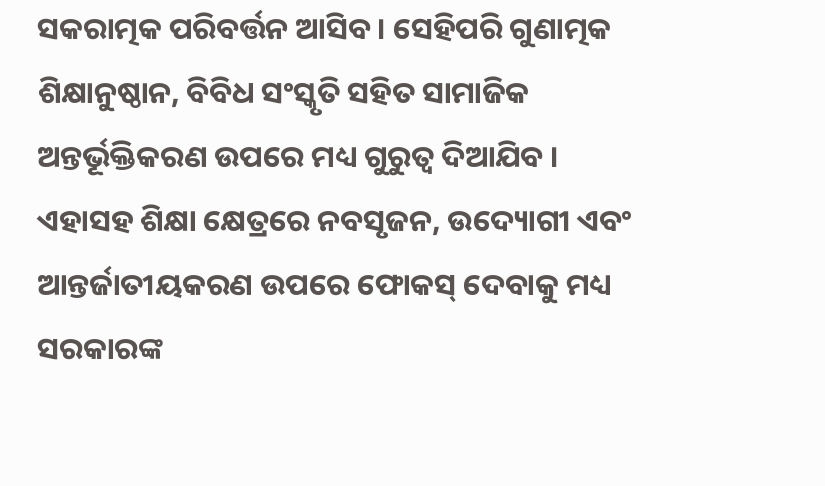ସକରାତ୍ମକ ପରିବର୍ତ୍ତନ ଆସିବ । ସେହିପରି ଗୁଣାତ୍ମକ ଶିକ୍ଷାନୁଷ୍ଠାନ, ବିବିଧ ସଂସ୍କୃତି ସହିତ ସାମାଜିକ ଅନ୍ତର୍ଭୂକ୍ତିକରଣ ଉପରେ ମଧ୍ୟ ଗୁରୁତ୍ୱ ଦିଆଯିବ । ଏହାସହ ଶିକ୍ଷା କ୍ଷେତ୍ରରେ ନବସୃଜନ, ଉଦ୍ୟୋଗୀ ଏବଂ ଆନ୍ତର୍ଜାତୀୟକରଣ ଉପରେ ଫୋକସ୍ ଦେବାକୁ ମଧ୍ୟ ସରକାରଙ୍କ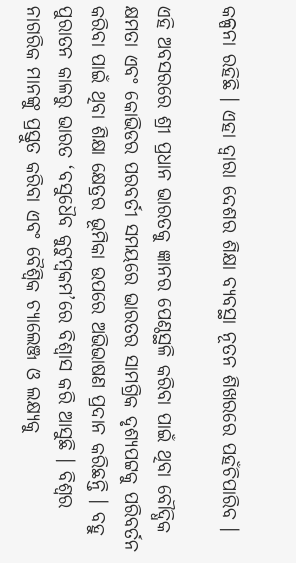କଳ୍ପନା ରହିଛି । ଏହା ଦ୍ୱାରା ଦେଶର ଶିକ୍ଷା ବ୍ୟବସ୍ଥା ନୂତନ ଶିଖରରେ ପହଁଚିପାରିବ ।

ଏହି ଅବସରରେ ଶ୍ରୀ ପ୍ରଧାନ ଭାରତକୁ ଜ୍ଞାନର ପେଣ୍ଠସ୍ଥଳି କରିବା ପାଇଁ ଥିବା ବୌଦ୍ଧିକ କ୍ଷମତା ଏବଂ କୋଭିଡର ପରବର୍ତୀ ସମୟରେ ଭାରତର ସାମଗ୍ରିକ ଦୃଶ୍ୟପଟ୍ଟକୁ ପରିବର୍ତନ କରିବା ପାଇଁ ଥିବା ଶିକ୍ଷା କ୍ଷେତ୍ରର ଭୂମିକା ଉପରେ ଅଭିଭାଷଣ ପ୍ରଦାନ କରିଛନ୍ତି । ବହୁ ପୁରାତନ କାଳରୁ ଭାରତ ‘ବସୁଧୈବ କୁଟୁମ୍ବକମ’ରେ ବିଶ୍ୱାସ କରି ଆସୁଛି । ବିଶ୍ୱର ନାଗରିକ ମାନଙ୍କୁ ପ୍ରସ୍ତୁତ କରିବା ଏବଂ ବୈଶ୍ୱିକ ଚ୍ୟାଲେଞ୍ଜ ଓ ଲକ୍ଷ୍ୟକୁ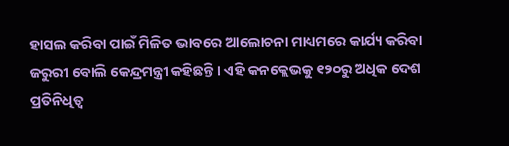ହାସଲ କରିବା ପାଇଁ ମିଳିତ ଭାବରେ ଆଲୋଚନା ମାଧ୍ୟମରେ କାର୍ଯ୍ୟ କରିବା
ଜରୁରୀ ବୋଲି କେନ୍ଦ୍ରମନ୍ତ୍ରୀ କହିଛନ୍ତି । ଏହି କନକ୍ଲେଭକୁ ୧୨୦ରୁ ଅଧିକ ଦେଶ ପ୍ରତିନିଧିତ୍ୱ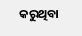କରୁଥିବା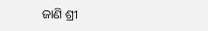ଜାଣି ଶ୍ରୀ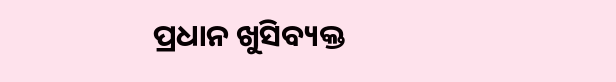ପ୍ରଧାନ ଖୁସିବ୍ୟକ୍ତ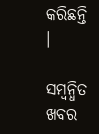କରିଛନ୍ତି ।

ସମ୍ବନ୍ଧିତ ଖବର